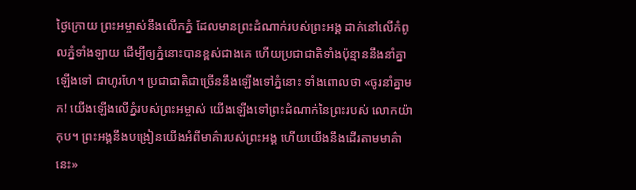ថ្ងៃក្រោយ ព្រះអម្ចាស់នឹងលើកភ្នំ ដែលមានព្រះដំណាក់របស់ព្រះអង្គ ដាក់នៅលើកំពូលភ្នំទាំងឡាយ ដើម្បីឲ្យភ្នំនោះបានខ្ពស់ជាងគេ ហើយប្រជាជាតិទាំងប៉ុន្មាននឹងនាំគ្នាឡើងទៅ ជាហូរហែ។ ប្រជាជាតិជាច្រើននឹងឡើងទៅភ្នំនោះ ទាំងពោលថា «ចូរនាំគ្នាមក! យើងឡើងលើភ្នំរបស់ព្រះអម្ចាស់ យើងឡើងទៅព្រះដំណាក់នៃព្រះរបស់ លោកយ៉ាកុប។ ព្រះអង្គនឹងបង្រៀនយើងអំពីមាគ៌ារបស់ព្រះអង្គ ហើយយើងនឹងដើរតាមមាគ៌ានេះ»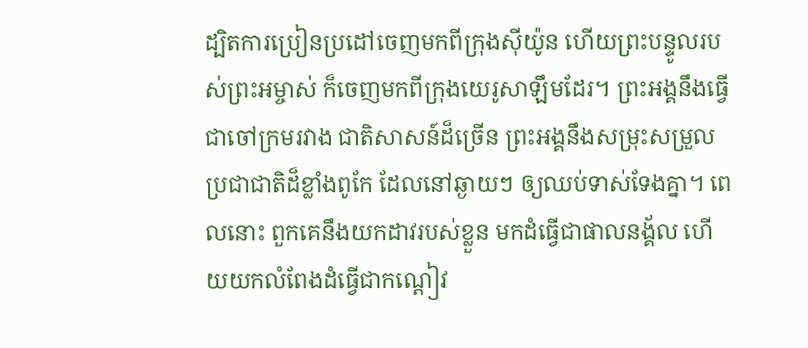ដ្បិតការប្រៀនប្រដៅចេញមកពីក្រុងស៊ីយ៉ូន ហើយព្រះបន្ទូលរបស់ព្រះអម្ចាស់ ក៏ចេញមកពីក្រុងយេរូសាឡឹមដែរ។ ព្រះអង្គនឹងធ្វើជាចៅក្រមរវាង ជាតិសាសន៍ដ៏ច្រើន ព្រះអង្គនឹងសម្រុះសម្រួលប្រជាជាតិដ៏ខ្លាំងពូកែ ដែលនៅឆ្ងាយៗ ឲ្យឈប់ទាស់ទែងគ្នា។ ពេលនោះ ពួកគេនឹងយកដាវរបស់ខ្លួន មកដំធ្វើជាផាលនង្គ័ល ហើយយកលំពែងដំធ្វើជាកណ្ដៀវ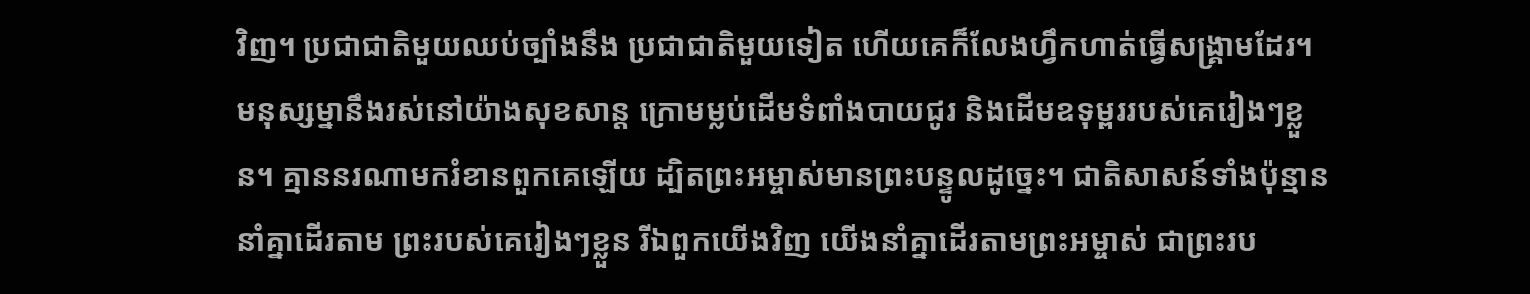វិញ។ ប្រជាជាតិមួយឈប់ច្បាំងនឹង ប្រជាជាតិមួយទៀត ហើយគេក៏លែងហ្វឹកហាត់ធ្វើសង្គ្រាមដែរ។ មនុស្សម្នានឹងរស់នៅយ៉ាងសុខសាន្ត ក្រោមម្លប់ដើមទំពាំងបាយជូរ និងដើមឧទុម្ពររបស់គេរៀងៗខ្លួន។ គ្មាននរណាមករំខានពួកគេឡើយ ដ្បិតព្រះអម្ចាស់មានព្រះបន្ទូលដូច្នេះ។ ជាតិសាសន៍ទាំងប៉ុន្មាននាំគ្នាដើរតាម ព្រះរបស់គេរៀងៗខ្លួន រីឯពួកយើងវិញ យើងនាំគ្នាដើរតាមព្រះអម្ចាស់ ជាព្រះរប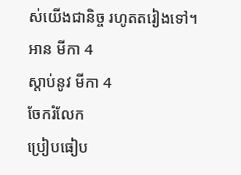ស់យើងជានិច្ច រហូតតរៀងទៅ។
អាន មីកា 4
ស្ដាប់នូវ មីកា 4
ចែករំលែក
ប្រៀបធៀប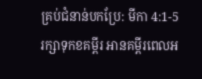គ្រប់ជំនាន់បកប្រែ: មីកា 4:1-5
រក្សាទុកខគម្ពីរ អានគម្ពីរពេលអ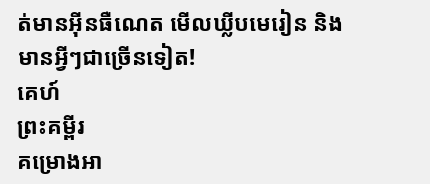ត់មានអ៊ីនធឺណេត មើលឃ្លីបមេរៀន និងមានអ្វីៗជាច្រើនទៀត!
គេហ៍
ព្រះគម្ពីរ
គម្រោងអា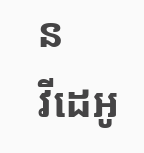ន
វីដេអូ